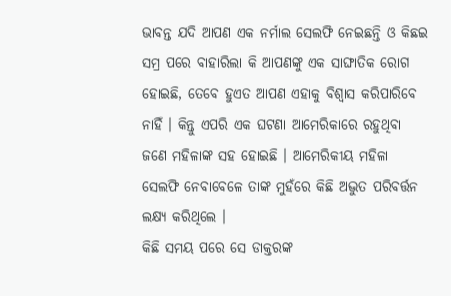ଭାବନ୍ତ ଯଦି ଆପଣ ଏକ ନର୍ମାଲ ସେଲଫି ନେଇଛନ୍ତି ଓ କିଛଇ ସମ୍ର ପରେ ବାହାରିଲା କି ଆପଣଙ୍କୁ ଏକ ସାଙ୍ଘାତିକ ରୋଗ ହୋଇଛି, ତେବେ ହୁଏତ ଆପଣ ଏହାକୁ ବିଶ୍ୱାସ କରିପାରିବେ ନାହିଁ । କିନ୍ତୁ ଏପରି ଏକ ଘଟଣା ଆମେରିକାରେ ରହୁଥିବା ଜଣେ ମହିଳାଙ୍କ ସହ ହୋଇଛି । ଆମେରିକୀୟ ମହିଳା ସେଲଫି ନେବାବେଳେ ତାଙ୍କ ମୁହଁରେ କିଛି ଅଦ୍ଭୁତ ପରିବର୍ତ୍ତନ ଲକ୍ଷ୍ୟ କରିଥିଲେ ।
କିଛି ସମୟ ପରେ ସେ ଡାକ୍ତରଙ୍କ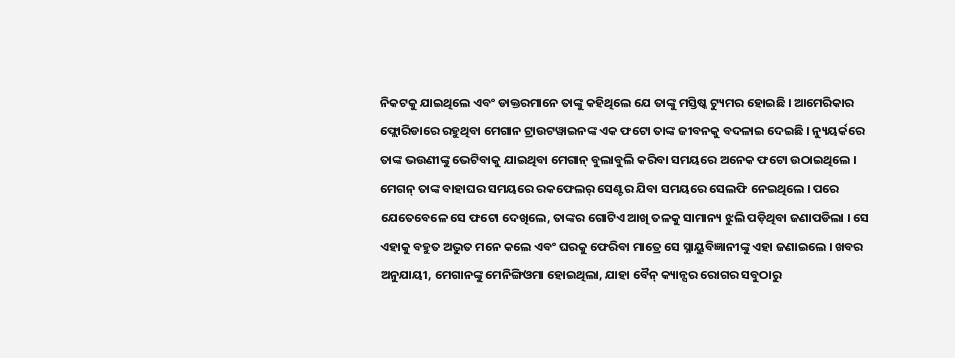ନିକଟକୁ ଯାଇଥିଲେ ଏବଂ ଡାକ୍ତରମାନେ ତାଙ୍କୁ କହିଥିଲେ ଯେ ତାଙ୍କୁ ମସ୍ତିଷ୍କ ଟ୍ୟୁମର ହୋଇଛି । ଆମେରିକାର ଫ୍ଲୋରିଡାରେ ରହୁଥିବା ମେଗାନ ଟ୍ରାଉଟୱାଇନଙ୍କ ଏକ ଫଟୋ ତାଙ୍କ ଜୀବନକୁ ବଦଳାଇ ଦେଇଛି । ନ୍ୟୁୟର୍କରେ ତାଙ୍କ ଭଉଣୀଙ୍କୁ ଭେଟିବାକୁ ଯାଇଥିବା ମେଗାନ୍ ବୁଲାବୁଲି କରିବା ସମୟରେ ଅନେକ ଫଟୋ ଉଠାଇଥିଲେ । ମେଗନ୍ ତାଙ୍କ ବାହାଘର ସମୟରେ ରକଫେଲର୍ ସେଣ୍ଟର ଯିବା ସମୟରେ ସେଲଫି ନେଇଥିଲେ । ପରେ ଯେତେବେଳେ ସେ ଫଟୋ ଦେଖିଲେ, ତାଙ୍କର ଗୋଟିଏ ଆଖି ତଳକୁ ସାମାନ୍ୟ ଝୁଲି ପଡ଼ିଥିବା ଜଣାପଡିଲା । ସେ ଏହାକୁ ବହୁତ ଅଦ୍ଭୁତ ମନେ କଲେ ଏବଂ ଘରକୁ ଫେରିବା ମାତ୍ରେ ସେ ସ୍ନାୟୁବିଜ୍ଞାନୀଙ୍କୁ ଏହା ଜଣାଇଲେ । ଖବର ଅନୁଯାୟୀ, ମେଗାନଙ୍କୁ ମେନିଙ୍ଗିଓମା ହୋଇଥିଲା, ଯାହା ବୈନ୍ କ୍ୟାନ୍ସର ରୋଗର ସବୁଠାରୁ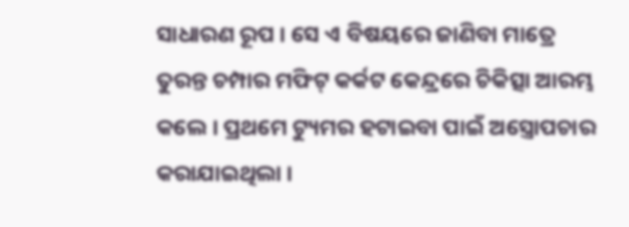ସାଧାରଣ ରୂପ । ସେ ଏ ବିଷୟରେ ଜାଣିବା ମାତ୍ରେ ତୁରନ୍ତ ଚମ୍ପାର ମଫିଟ୍ କର୍କଟ କେନ୍ଦ୍ରରେ ଚିକିତ୍ସା ଆରମ୍ଭ କଲେ । ପ୍ରଥମେ ଟ୍ୟୁମର ହଟାଇବା ପାଇଁ ଅସ୍ତ୍ରୋପଚାର କରାଯାଇଥିଲା ।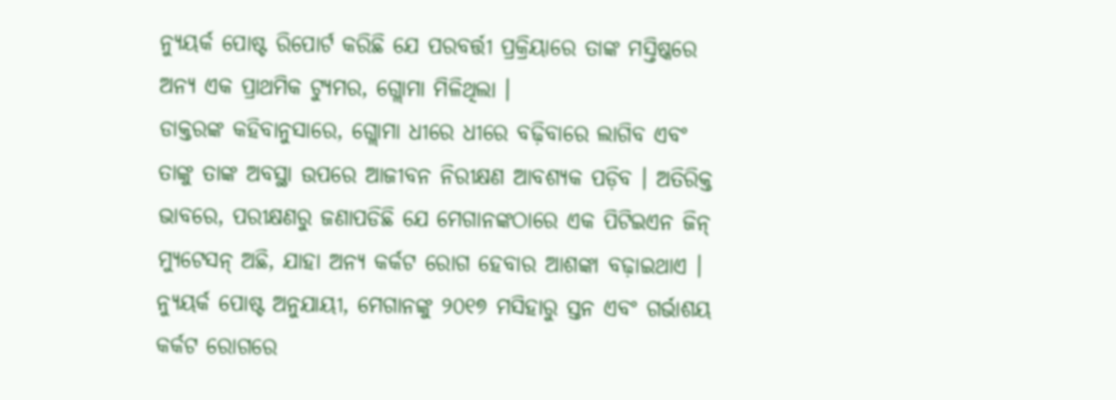ନ୍ୟୁୟର୍କ ପୋଷ୍ଟ ରିପୋର୍ଟ କରିଛି ଯେ ପରବର୍ତ୍ତୀ ପ୍ରକ୍ରିୟାରେ ତାଙ୍କ ମସ୍ତିଷ୍କରେ ଅନ୍ୟ ଏକ ପ୍ରାଥମିକ ଟ୍ୟୁମର, ଗ୍ଲୋମା ମିଳିଥିଲା ।
ଡାକ୍ତରଙ୍କ କହିବାନୁସାରେ, ଗ୍ଲୋମା ଧୀରେ ଧୀରେ ବଢ଼ିବାରେ ଲାଗିବ ଏବଂ ତାଙ୍କୁ ତାଙ୍କ ଅବସ୍ଥା ଉପରେ ଆଜୀବନ ନିରୀକ୍ଷଣ ଆବଶ୍ୟକ ପଡ଼ିବ । ଅତିରିକ୍ତ ଭାବରେ, ପରୀକ୍ଷଣରୁ ଜଣାପଡିଛି ଯେ ମେଗାନଙ୍କଠାରେ ଏକ ପିଟିଇଏନ ଜିନ୍ ମ୍ୟୁଟେସନ୍ ଅଛି, ଯାହା ଅନ୍ୟ କର୍କଟ ରୋଗ ହେବାର ଆଶଙ୍କା ବଢ଼ାଇଥାଏ । ନ୍ୟୁୟର୍କ ପୋଷ୍ଟ ଅନୁଯାୟୀ, ମେଗାନଙ୍କୁ ୨୦୧୭ ମସିହାରୁ ସ୍ତନ ଏବଂ ଗର୍ଭାଶୟ କର୍କଟ ରୋଗରେ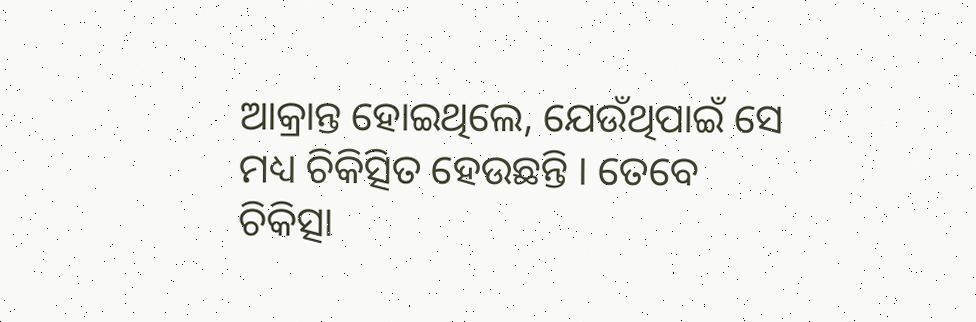ଆକ୍ରାନ୍ତ ହୋଇଥିଲେ, ଯେଉଁଥିପାଇଁ ସେ ମଧ୍ୟ ଚିକିତ୍ସିତ ହେଉଛନ୍ତି । ତେବେ ଚିକିତ୍ସା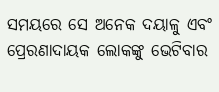ସମୟରେ ସେ ଅନେକ ଦୟାଳୁ ଏବଂ ପ୍ରେରଣାଦାୟକ ଲୋକଙ୍କୁ ଭେଟିବାର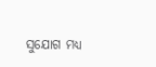ସୁଯୋଗ ମଧ୍ୟ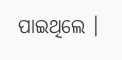ପାଇଥିଲେ ।